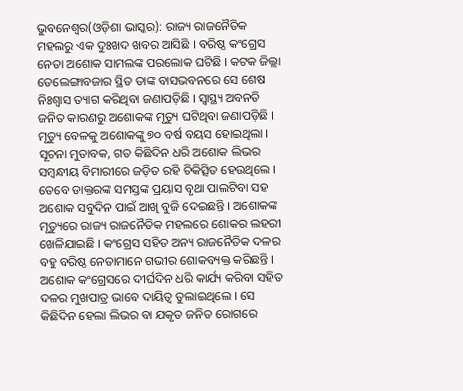ଭୁବନେଶ୍ୱର(ଓଡ଼ିଶା ଭାସ୍କର): ରାଜ୍ୟ ରାଜନୈତିକ ମହଲରୁ ଏକ ଦୁଃଖଦ ଖବର ଆସିଛି । ବରିଷ୍ଠ କଂଗ୍ରେସ ନେତା ଅଶୋକ ସାମଲଙ୍କ ପରଲୋକ ଘଟିଛି । କଟକ ଜିଲ୍ଲା ତେଲେଙ୍ଗାବଜାର ସ୍ଥିତ ତାଙ୍କ ବାସଭବନରେ ସେ ଶେଷ ନିଃଶ୍ୱାସ ତ୍ୟାଗ କରିଥିବା ଜଣାପଡ଼ିଛି । ସ୍ୱାସ୍ଥ୍ୟ ଅବନତି ଜନିତ କାରଣରୁ ଅଶୋକଙ୍କ ମୃତ୍ୟୁ ଘଟିଥିବା ଜଣାପଡ଼ିଛି । ମୃତ୍ୟୁ ବେଳକୁ ଅଶୋକଙ୍କୁ ୭୦ ବର୍ଷ ବୟସ ହୋଇଥିଲା ।
ସୂଚନା ମୁତାବକ, ଗତ କିଛିଦିନ ଧରି ଅଶୋକ ଲିଭର ସମ୍ବନ୍ଧୀୟ ବିମାରୀରେ ଜଡ଼ିତ ରହି ଚିକିତ୍ସିତ ହେଉଥିଲେ । ତେବେ ଡାକ୍ତରଙ୍କ ସମସ୍ତଙ୍କ ପ୍ରୟାସ ବୃଥା ପାଲଟିବା ସହ ଅଶୋକ ସବୁଦିନ ପାଇଁ ଆଖି ବୁଜି ଦେଇଛନ୍ତି । ଅଶୋକଙ୍କ ମୃତ୍ୟୁରେ ରାଜ୍ୟ ରାଜନୈତିକ ମହଲରେ ଶୋକର ଲହରୀ ଖେଳିଯାଇଛି । କଂଗ୍ରେସ ସହିତ ଅନ୍ୟ ରାଜନୈତିକ ଦଳର ବହୁ ବରିଷ୍ଠ ନେତାମାନେ ଗଭୀର ଶୋକବ୍ୟକ୍ତ କରିଛନ୍ତି ।
ଅଶୋକ କଂଗ୍ରେସରେ ଦୀର୍ଘଦିନ ଧରି କାର୍ଯ୍ୟ କରିବା ସହିତ ଦଳର ମୁଖପାତ୍ର ଭାବେ ଦାୟିତ୍ୱ ତୁଲାଇଥିଲେ । ସେ କିଛିଦିନ ହେଲା ଲିଭର ବା ଯକୃତ ଜନିତ ରୋଗରେ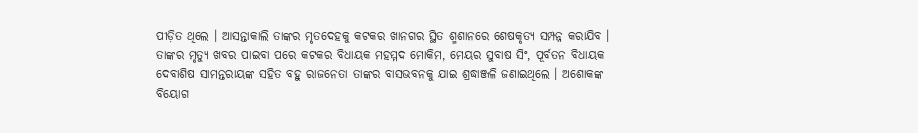ପୀଡ଼ିତ ଥିଲେ । ଆସନ୍ତାକାଲି ତାଙ୍କର ମୃତଦେହକୁ କଟକର ଖାନଗର ସ୍ଥିତ ଶ୍ମଶାନରେ ଶେଷକୃତ୍ୟ ସମ୍ପନ୍ନ କରାଯିବ । ତାଙ୍କର ମୃତ୍ୟୁ ଖବର ପାଇବା ପରେ କଟକର ବିଧାୟକ ମହମ୍ମଦ ମୋକିମ, ମେୟର ସୁବାଷ ସିଂ, ପୂର୍ବତନ ବିଧାୟକ ଦେବାଶିଷ ସାମନ୍ତରାୟଙ୍କ ସହିତ ବହୁ ରାଜନେତା ତାଙ୍କର ବାସଭବନକୁ ଯାଇ ଶ୍ରଦ୍ଧାଞ୍ଜଳି ଜଣାଇଥିଲେ । ଅଶୋକଙ୍କ ବିୟୋଗ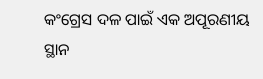କଂଗ୍ରେସ ଦଳ ପାଇଁ ଏକ ଅପୂରଣୀୟ ସ୍ଥାନ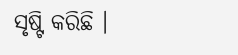ସୃଷ୍ଟି କରିଛି ।